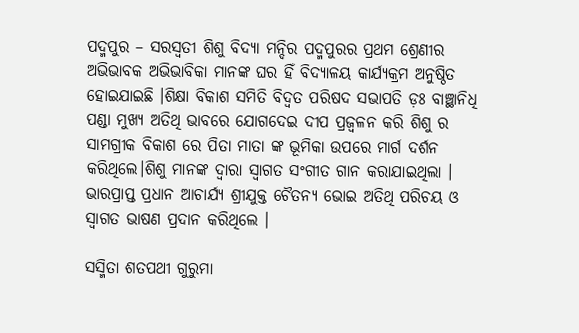ପଦ୍ମପୁର – ସରସ୍ୱତୀ ଶିଶୁ ବିଦ୍ୟା ମନ୍ଦିର ପଦ୍ମପୁରର ପ୍ରଥମ ଶ୍ରେଣୀର ଅଭିଭାବକ ଅଭିଭାବିକା ମାନଙ୍କ ଘର ହିଁ ବିଦ୍ୟାଳୟ କାର୍ଯ୍ୟକ୍ରମ ଅନୁଷ୍ଠିତ ହୋଇଯାଇଛି ।ଶିକ୍ଷା ବିକାଶ ସମିତି ବିଦ୍ୱତ ପରିଷଦ ସଭାପତି ଡ଼ଃ ବାଞ୍ଛାନିଧି ପଣ୍ଡା ମୁଖ୍ୟ ଅତିଥି ଭାବରେ ଯୋଗଦେଇ ଦୀପ ପ୍ରଜ୍ୱଳନ କରି ଶିଶୁ ର ସାମଗ୍ରୀକ ବିକାଶ ରେ ପିତା ମାତା ଙ୍କ ଭୂମିକା ଉପରେ ମାର୍ଗ ଦର୍ଶନ କରିଥିଲେ।ଶିଶୁ ମାନଙ୍କ ଦ୍ୱାରା ସ୍ୱାଗତ ସଂଗୀତ ଗାନ କରାଯାଇଥିଲା । ଭାରପ୍ରାପ୍ତ ପ୍ରଧାନ ଆଚାର୍ଯ୍ୟ ଶ୍ରୀଯୁକ୍ତ ଚୈତନ୍ୟ ଭୋଇ ଅତିଥି ପରିଚୟ ଓ ସ୍ୱାଗତ ଭାଷଣ ପ୍ରଦାନ କରିଥିଲେ ।

ସସ୍ମିତା ଶତପଥୀ ଗୁରୁମା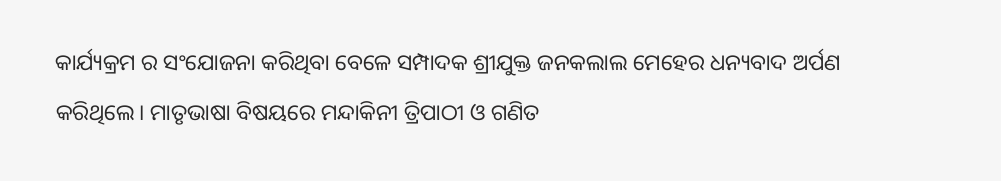କାର୍ଯ୍ୟକ୍ରମ ର ସଂଯୋଜନା କରିଥିବା ବେଳେ ସମ୍ପାଦକ ଶ୍ରୀଯୁକ୍ତ ଜନକଲାଲ ମେହେର ଧନ୍ୟବାଦ ଅର୍ପଣ କରିଥିଲେ। ମାତୃଭାଷା ବିଷୟରେ ମନ୍ଦାକିନୀ ତ୍ରିପାଠୀ ଓ ଗଣିତ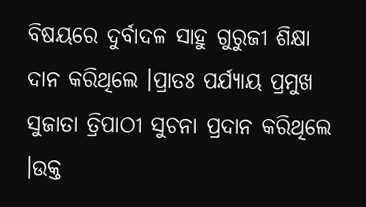ବିଷୟରେ ଦୁର୍ବାଦଳ ସାହୁ ଗୁରୁଜୀ ଶିକ୍ଷା ଦାନ କରିଥିଲେ ।ପ୍ରାତଃ ପର୍ଯ୍ୟାୟ ପ୍ରମୁଖ ସୁଜାତା ତ୍ରିପାଠୀ ସୁଚନା ପ୍ରଦାନ କରିଥିଲେ ।ଉକ୍ତ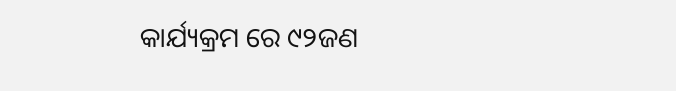କାର୍ଯ୍ୟକ୍ରମ ରେ ୯୨ଜଣ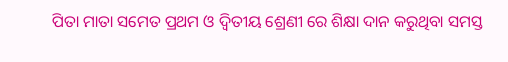ପିତା ମାତା ସମେତ ପ୍ରଥମ ଓ ଦ୍ୱିତୀୟ ଶ୍ରେଣୀ ରେ ଶିକ୍ଷା ଦାନ କରୁଥିବା ସମସ୍ତ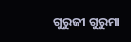ଗୁରୁଜୀ ଗୁରୁମା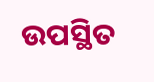ଉପସ୍ଥିତ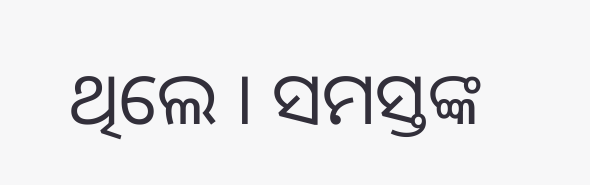ଥିଲେ । ସମସ୍ତଙ୍କ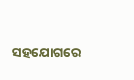ସହଯୋଗରେ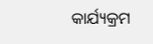କାର୍ଯ୍ୟକ୍ରମ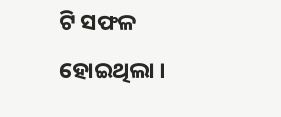ଟି ସଫଳ ହୋଇଥିଲା ।